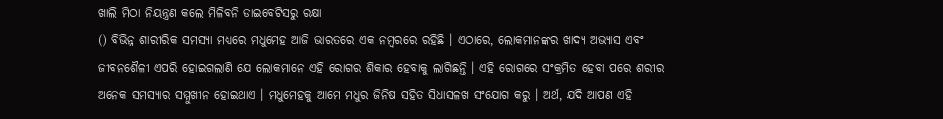ଖାଲି ମିଠା ନିୟନ୍ତ୍ରଣ କଲେ ମିଳିବନି ଡାଇବେଟିସରୁ ରକ୍ଷା
() ବିଭିନ୍ନ ଶାରୀରିକ ସମସ୍ୟା ମଧ୍ୟରେ ମଧୁମେହ ଆଜି ଭାରତରେ ଏକ ନମ୍ବରରେ ରହିଛି । ଏଠାରେ, ଲୋକମାନଙ୍କର ଖାଦ୍ୟ ଅଭ୍ୟାସ ଏବଂ ଜୀବନଶୈଳୀ ଏପରି ହୋଇଗଲାଣି ଯେ ଲୋକମାନେ ଏହି ରୋଗର ଶିକାର ହେବାକୁ ଲାଗିଛନ୍ତି । ଏହି ରୋଗରେ ସଂକ୍ରମିତ ହେବା ପରେ ଶରୀର ଅନେକ ସମସ୍ୟାର ସମ୍ମୁଖୀନ ହୋଇଥାଏ । ମଧୁମେହକୁ ଆମେ ମଧୁର ଜିନିଷ ସହିତ ସିଧାସଳଖ ସଂଯୋଗ କରୁ । ଅର୍ଥ, ଯଦି ଆପଣ ଏହି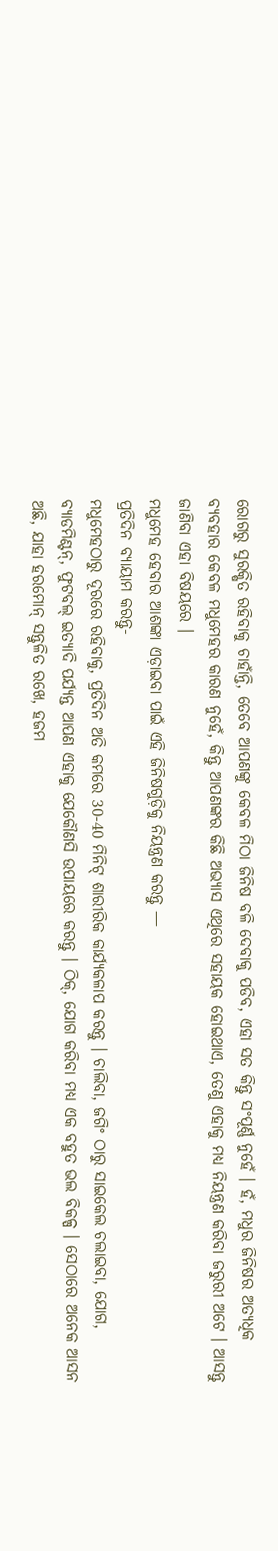ରୋଗରୁ ସୁରକ୍ଷିତ ରହିବାକୁ ଚାହାଁନ୍ତି, ତେବେ ଆପଣଙ୍କୁ କେବଳ ମିଠା ଜିନିଷ ବଳି ଦେବାକୁ ପଡିବ, ଏହା ସତ କିନ୍ତୁ ସଂପୂର୍ଣ୍ଣ ନୁହେଁ । ହଁ, ମଧୁର ଜିନିଷର ଅତ୍ୟଧିକ ବ୍ୟବହାର କେବଳ ମଧୁମେହର କାରଣ ନୁହେଁ, କିନ୍ତୁ ଆପଣଙ୍କର କିଛି ଅଭ୍ୟାସ ଏଥିରେ ସହାୟକ ହୋଇଥାଏ, ତେଣୁ ଏହାକୁ ମଧ୍ୟ ନିୟନ୍ତ୍ରଣ କରିବା ଜରୁରୀ ଅଟେ । ଆସନ୍ତୁ ଜାଣିବା ଏହା ବିଷୟରେ ।
ମଧୁମେହ ହେବାର ଆଶଙ୍କା ଏଡ଼ାଇବା ପାଇଁ ଏହି ଜିନିଷଗୁଡ଼ିକୁ ନିୟନ୍ତ୍ରଣ କରନ୍ତୁ —
ପ୍ରତିଦିନ ବ୍ୟାୟାମ କରନ୍ତୁ-
ମଧୁମେହଠାରୁ ଦୂରରେ ରହିବାକୁ, ପ୍ରତିଦିନ ଅତି କମରେ 30-40 ମିନିଟ୍ ଶାରୀରିକ କାର୍ଯ୍ୟକଳାପ କରନ୍ତୁ । ଚାଲିବା, ଜଗିଂ ଠାରୁ ସାଇକେଲ ଚଲାଇବା, ଯୋଗ, ବ୍ୟାଡମିଣ୍ଟନ୍, ଫୁଟବଲ୍ ଇତ୍ୟାଦି ପର୍ଯ୍ୟନ୍ତ ଆପଣ ଏହାକୁ ଯେକୌଣସି ଉପାୟରେ କରନ୍ତୁ । ଠିକ୍, ଯୋଗ କରିବା ମଧ୍ୟ ଏକ ବହୁତ ଭଲ ବିକଳ୍ପ । ସେଠାରେ ଅନେକ ଆସନ ଅଛି, ଯାହା ହରମୋନ୍ ସନ୍ତୁଳିତ ରଖେ, ହଜମ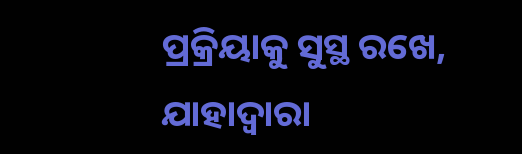ପ୍ରକ୍ରିୟାକୁ ସୁସ୍ଥ ରଖେ, ଯାହାଦ୍ୱାରା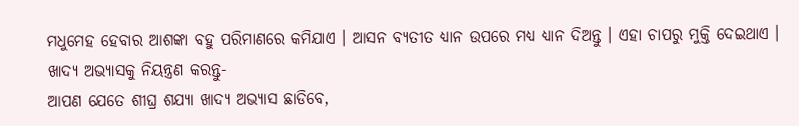ମଧୁମେହ ହେବାର ଆଶଙ୍କା ବହୁ ପରିମାଣରେ କମିଯାଏ । ଆସନ ବ୍ୟତୀତ ଧ୍ୟାନ ଉପରେ ମଧ୍ୟ ଧ୍ୟାନ ଦିଅନ୍ତୁ । ଏହା ଚାପରୁ ମୁକ୍ତି ଦେଇଥାଏ ।
ଖାଦ୍ୟ ଅଭ୍ୟାସକୁ ନିୟନ୍ତ୍ରଣ କରନ୍ତୁ-
ଆପଣ ଯେତେ ଶୀଘ୍ର ଶଯ୍ୟା ଖାଦ୍ୟ ଅଭ୍ୟାସ ଛାଡିବେ,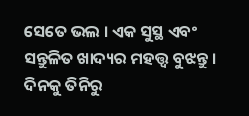ସେତେ ଭଲ । ଏକ ସୁସ୍ଥ ଏବଂ ସନ୍ତୁଳିତ ଖାଦ୍ୟର ମହତ୍ତ୍ୱ ବୁଝନ୍ତୁ । ଦିନକୁ ତିନିରୁ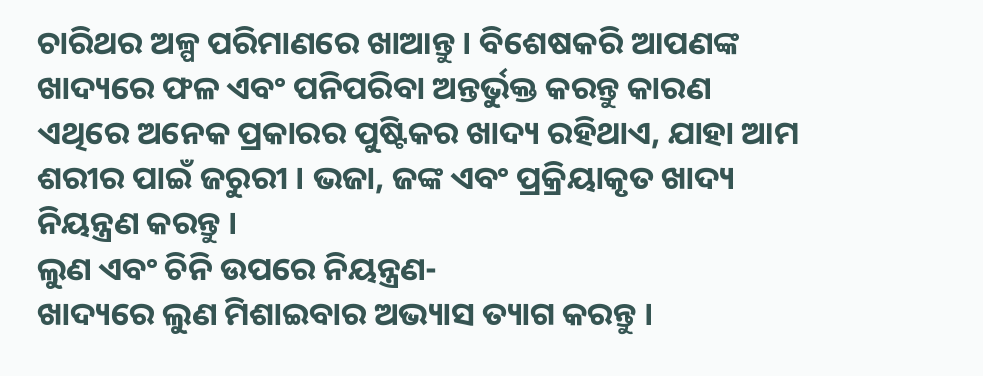ଚାରିଥର ଅଳ୍ପ ପରିମାଣରେ ଖାଆନ୍ତୁ । ବିଶେଷକରି ଆପଣଙ୍କ ଖାଦ୍ୟରେ ଫଳ ଏବଂ ପନିପରିବା ଅନ୍ତର୍ଭୁକ୍ତ କରନ୍ତୁ କାରଣ ଏଥିରେ ଅନେକ ପ୍ରକାରର ପୁଷ୍ଟିକର ଖାଦ୍ୟ ରହିଥାଏ, ଯାହା ଆମ ଶରୀର ପାଇଁ ଜରୁରୀ । ଭଜା, ଜଙ୍କ ଏବଂ ପ୍ରକ୍ରିୟାକୃତ ଖାଦ୍ୟ ନିୟନ୍ତ୍ରଣ କରନ୍ତୁ ।
ଲୁଣ ଏବଂ ଚିନି ଉପରେ ନିୟନ୍ତ୍ରଣ-
ଖାଦ୍ୟରେ ଲୁଣ ମିଶାଇବାର ଅଭ୍ୟାସ ତ୍ୟାଗ କରନ୍ତୁ ।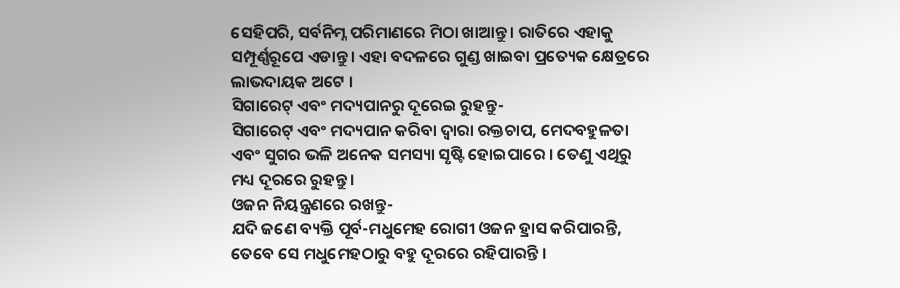ସେହିପରି, ସର୍ବନିମ୍ନ ପରିମାଣରେ ମିଠା ଖାଆନ୍ତୁ । ରାତିରେ ଏହାକୁ ସମ୍ପୂର୍ଣ୍ଣରୂପେ ଏଡାନ୍ତୁ । ଏହା ବଦଳରେ ଗୁଣ୍ଡ ଖାଇବା ପ୍ରତ୍ୟେକ କ୍ଷେତ୍ରରେ ଲାଭଦାୟକ ଅଟେ ।
ସିଗାରେଟ୍ ଏବଂ ମଦ୍ୟପାନରୁ ଦୂରେଇ ରୁହନ୍ତୁ-
ସିଗାରେଟ୍ ଏବଂ ମଦ୍ୟପାନ କରିବା ଦ୍ୱାରା ରକ୍ତଚାପ, ମେଦବହୁଳତା ଏବଂ ସୁଗର ଭଳି ଅନେକ ସମସ୍ୟା ସୃଷ୍ଟି ହୋଇପାରେ । ତେଣୁ ଏଥିରୁ ମଧ୍ୟ ଦୂରରେ ରୁହନ୍ତୁ ।
ଓଜନ ନିୟନ୍ତ୍ରଣରେ ରଖନ୍ତୁ-
ଯଦି ଜଣେ ବ୍ୟକ୍ତି ପୂର୍ବ-ମଧୁମେହ ରୋଗୀ ଓଜନ ହ୍ରାସ କରିପାରନ୍ତି, ତେବେ ସେ ମଧୁମେହଠାରୁ ବହୁ ଦୂରରେ ରହିପାରନ୍ତି ।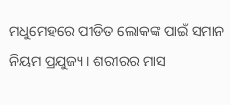ମଧୁମେହରେ ପୀଡିତ ଲୋକଙ୍କ ପାଇଁ ସମାନ ନିୟମ ପ୍ରଯୁଜ୍ୟ । ଶରୀରର ମାସ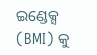ଇଣ୍ଡେକ୍ସ (BMI) କୁ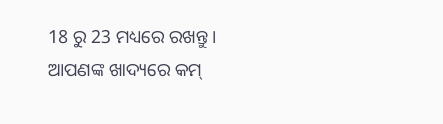18 ରୁ 23 ମଧ୍ୟରେ ରଖନ୍ତୁ । ଆପଣଙ୍କ ଖାଦ୍ୟରେ କମ୍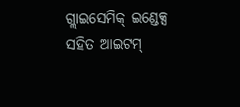ଗ୍ଲାଇସେମିକ୍ ଇଣ୍ଡେକ୍ସ ସହିତ ଆଇଟମ୍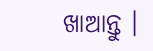ଖାଆନ୍ତୁ ।